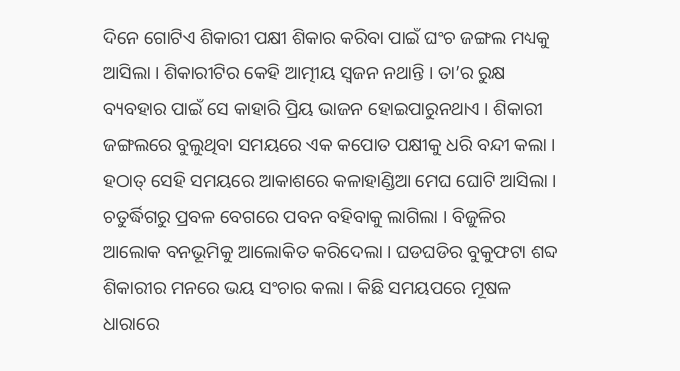ଦିନେ ଗୋଟିଏ ଶିକାରୀ ପକ୍ଷୀ ଶିକାର କରିବା ପାଇଁ ଘଂଚ ଜଙ୍ଗଲ ମଧ୍ୟକୁ ଆସିଲା । ଶିକାରୀଟିର କେହି ଆତ୍ମୀୟ ସ୍ୱଜନ ନଥାନ୍ତି । ତା’ର ରୁକ୍ଷ ବ୍ୟବହାର ପାଇଁ ସେ କାହାରି ପ୍ରିୟ ଭାଜନ ହୋଇପାରୁନଥାଏ । ଶିକାରୀ ଜଙ୍ଗଲରେ ବୁଲୁଥିବା ସମୟରେ ଏକ କପୋତ ପକ୍ଷୀକୁ ଧରି ବନ୍ଦୀ କଲା । ହଠାତ୍ ସେହି ସମୟରେ ଆକାଶରେ କଳାହାଣ୍ଡିଆ ମେଘ ଘୋଟି ଆସିଲା । ଚତୁର୍ଦ୍ଧିଗରୁ ପ୍ରବଳ ବେଗରେ ପବନ ବହିବାକୁ ଲାଗିଲା । ବିଜୁଳିର ଆଲୋକ ବନଭୂମିକୁ ଆଲୋକିତ କରିଦେଲା । ଘଡଘଡିର ବୁକୁଫଟା ଶବ୍ଦ ଶିକାରୀର ମନରେ ଭୟ ସଂଚାର କଲା । କିଛି ସମୟପରେ ମୂଷଳ ଧାରାରେ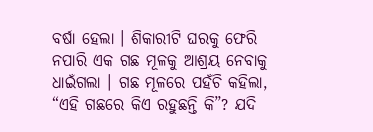ବର୍ଷା ହେଲା । ଶିକାରୀଟି ଘରକୁ ଫେରି ନପାରି ଏକ ଗଛ ମୂଳକୁ ଆଶ୍ରୟ ନେବାକୁ ଧାଇଁଗଲା । ଗଛ ମୂଳରେ ପହଁଚି କହିଲା, “ଏହି ଗଛରେ କିଏ ରହୁଛନ୍ତି କି”? ଯଦି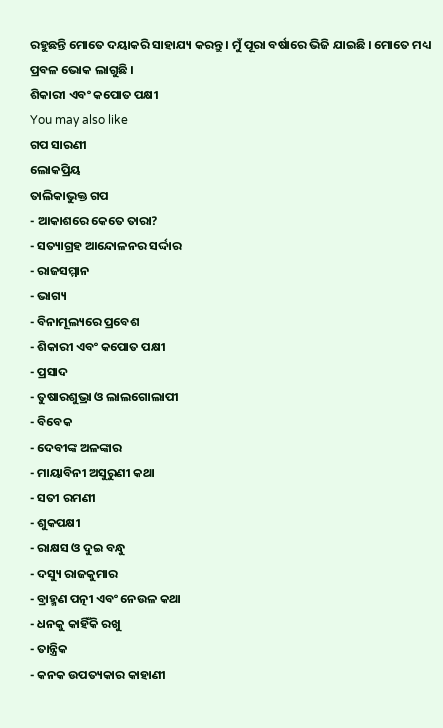ରହୁଛନ୍ତି ମୋତେ ଦୟାକରି ସାହାଯ୍ୟ କରନ୍ତୁ । ମୁଁ ପୂରା ବର୍ଷାରେ ଭିଜି ଯାଇଛି । ମୋତେ ମଧ୍ୟ ପ୍ରବଳ ଭୋକ ଲାଗୁଛି ।
ଶିକାରୀ ଏବଂ କପୋତ ପକ୍ଷୀ
You may also like
ଗପ ସାରଣୀ
ଲୋକପ୍ରିୟ
ତାଲିକାଭୁକ୍ତ ଗପ
- ଆକାଶରେ କେତେ ତାରା?
- ସତ୍ୟାଗ୍ରହ ଆନ୍ଦୋଳନର ସର୍ଦ୍ଦାର
- ରାଜସମ୍ମାନ
- ଭାଗ୍ୟ
- ବିନାମୂଲ୍ୟରେ ପ୍ରବେଶ
- ଶିକାରୀ ଏବଂ କପୋତ ପକ୍ଷୀ
- ପ୍ରସାଦ
- ତୁଷାରଶୁଭ୍ରା ଓ ଲାଲଗୋଲାପୀ
- ବିବେକ
- ଦେବୀଙ୍କ ଅଳଙ୍କାର
- ମାୟାବିନୀ ଅସୁରୁଣୀ କଥା
- ସତୀ ରମଣୀ
- ଶୁକପକ୍ଷୀ
- ରାକ୍ଷସ ଓ ଦୁଇ ବନ୍ଧୁ
- ଦସ୍ୟୁ ରାଜକୁମାର
- ବ୍ରାହ୍ମଣ ପତ୍ନୀ ଏବଂ ନେଉଳ କଥା
- ଧନକୁ କାହିଁକି ରଖୁ
- ତାନ୍ତ୍ରିକ
- କନକ ଉପତ୍ୟକାର କାହାଣୀ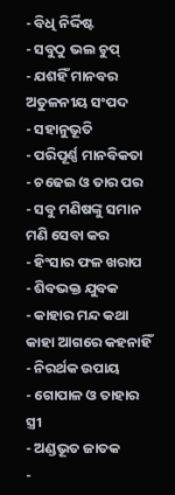- ବିଧି ନିର୍ଦ୍ଦିଷ୍ଟ
- ସବୁଠୁ ଭଲ ଚୁପ୍
- ଯଶହିଁ ମାନବର ଅତୁଳନୀୟ ସଂପଦ
- ସହାନୁଭୂତି
- ପରିପୂର୍ଣ୍ଣ ମାନବିକତା
- ଚଢେଇ ଓ ତାର ପର
- ସବୁ ମଣିଷଙ୍କୁ ସମାନ ମଣି ସେବା କର
- ହିଂସାର ଫଳ ଖରାପ
- ଶିବଭକ୍ତ ଯୁବକ
- କାହାର ମନ୍ଦ କଥା କାହା ଆଗରେ କହନାହିଁ
- ନିରର୍ଥକ ଉପାୟ
- ଗୋପାଳ ଓ ତାହାର ସ୍ତ୍ରୀ
- ଅଣ୍ଡଭୂତ ଜାତକ
-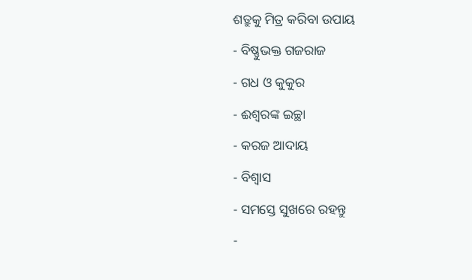ଶତ୍ରୁକୁ ମିତ୍ର କରିବା ଉପାୟ
- ବିଷ୍ଣୁଭକ୍ତ ଗଜରାଜ
- ଗଧ ଓ କୁକୁର
- ଈଶ୍ୱରଙ୍କ ଇଚ୍ଛା
- କରଜ ଆଦାୟ
- ବିଶ୍ୱାସ
- ସମସ୍ତେ ସୁଖରେ ରହନ୍ତୁ
-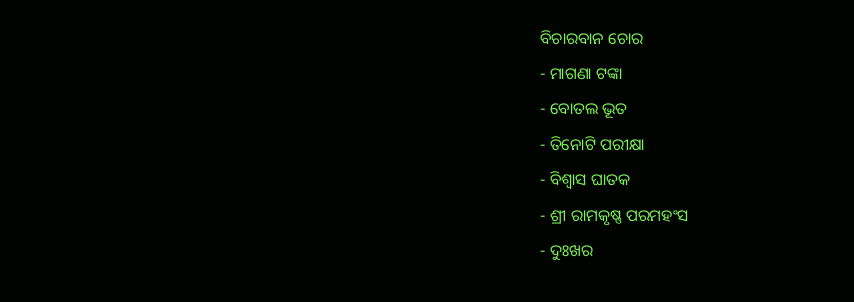ବିଚାରବାନ ଚୋର
- ମାଗଣା ଟଙ୍କା
- ବୋତଲ ଭୂତ
- ତିନୋଟି ପରୀକ୍ଷା
- ବିଶ୍ୱାସ ଘାତକ
- ଶ୍ରୀ ରାମକୃଷ୍ଣ ପରମହଂସ
- ଦୁଃଖର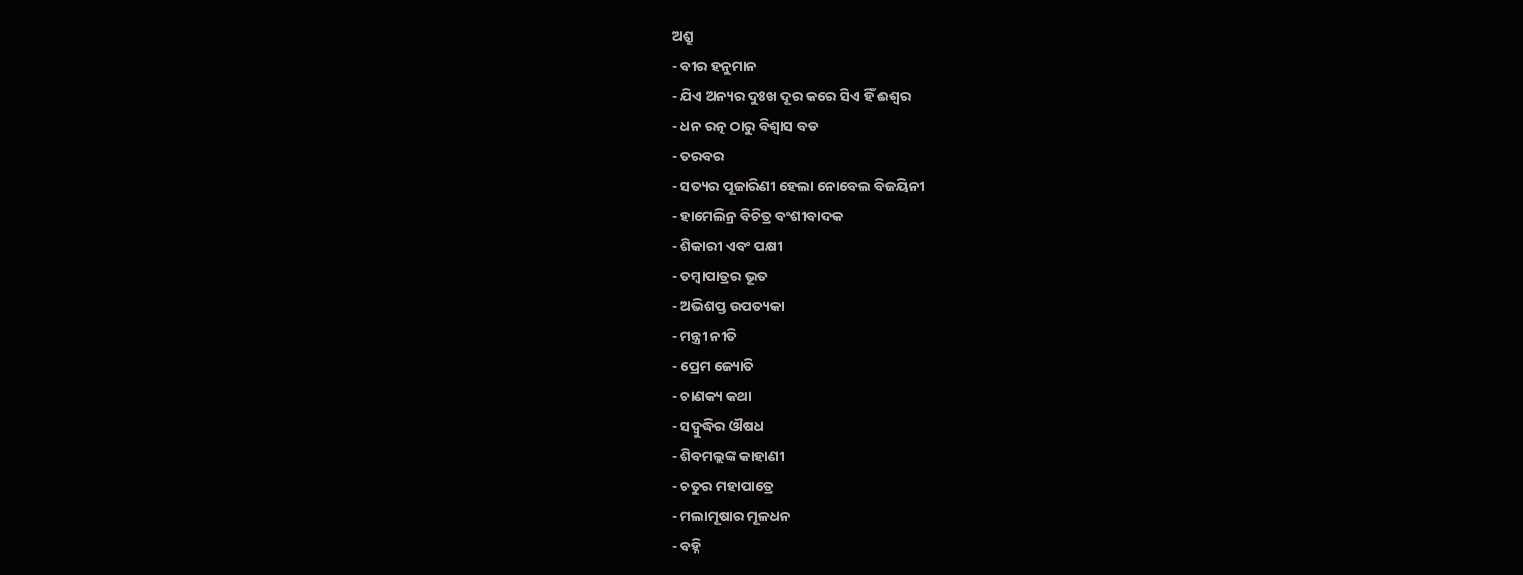ଅଶ୍ରୁ
- ବୀର ହନୁମାନ
- ଯିଏ ଅନ୍ୟର ଦୁଃଖ ଦୂର କରେ ସିଏ ହିଁ ଈଶ୍ୱର
- ଧନ ରତ୍ନ ଠାରୁ ବିଶ୍ୱାସ ବଡ
- ତରବର
- ସତ୍ୟର ପୂଜାରିଣୀ ହେଲା ନୋବେଲ ବିଜୟିନୀ
- ହାମେଲିନ୍ର ବିଚିତ୍ର ବଂଶୀବାଦକ
- ଶିକାରୀ ଏବଂ ପକ୍ଷୀ
- ତମ୍ବାପାତ୍ରର ଭୂତ
- ଅଭିଶପ୍ତ ଉପତ୍ୟକା
- ମନ୍ତ୍ରୀ ନୀତି
- ପ୍ରେମ ଜ୍ୟୋତି
- ଚାଣକ୍ୟ କଥା
- ସଦ୍ବୁଦ୍ଧିର ଔଷଧ
- ଶିବମଲ୍ଲଙ୍କ କାହାଣୀ
- ଚତୁର ମହାପାତ୍ରେ
- ମଲାମୂଷାର ମୂଳଧନ
- ବହ୍ନି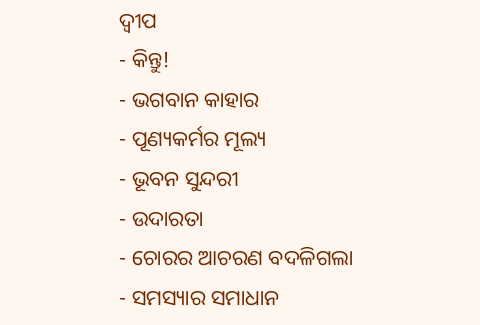ଦ୍ୱୀପ
- କିନ୍ତୁ!
- ଭଗବାନ କାହାର
- ପୂଣ୍ୟକର୍ମର ମୂଲ୍ୟ
- ଭୂବନ ସୁନ୍ଦରୀ
- ଉଦାରତା
- ଚୋରର ଆଚରଣ ବଦଳିଗଲା
- ସମସ୍ୟାର ସମାଧାନ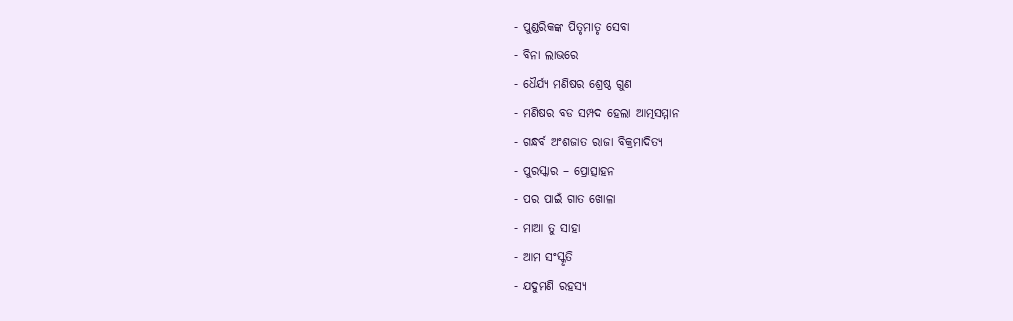- ପୁଣ୍ଡରିକଙ୍କ ପିତୃମାତୃ ସେବା
- ବିନା ଲାଭରେ
- ଧୈର୍ଯ୍ୟ ମଣିଷର ଶ୍ରେଷ୍ଠ ଗୁଣ
- ମଣିଷର ବଡ ସମ୍ପଦ ହେଲା ଆତ୍ମସମ୍ମାନ
- ଗନ୍ଧର୍ବ ଅଂଶଜାତ ରାଜା ବିକ୍ରମାଦିତ୍ୟ
- ପୁରସ୍କାର – ପ୍ରୋତ୍ସାହନ
- ପର ପାଇଁ ଗାତ ଖୋଳା
- ମାଆ ତୁ ସାହା
- ଆମ ସଂସ୍କୃତି
- ଯଦୁମଣି ରହସ୍ୟ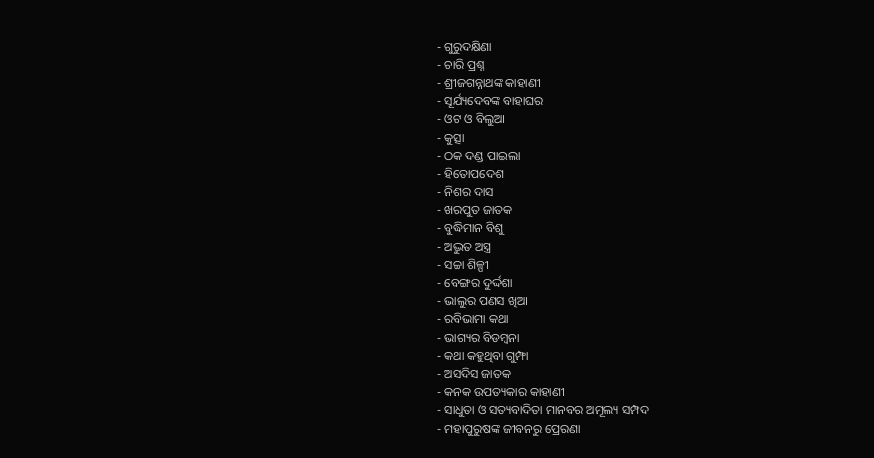- ଗୁରୁଦକ୍ଷିଣା
- ଚାରି ପ୍ରଶ୍ନ
- ଶ୍ରୀଜଗନ୍ନାଥଙ୍କ କାହାଣୀ
- ସୂର୍ଯ୍ୟଦେବଙ୍କ ବାହାଘର
- ଓଟ ଓ ବିଲୁଆ
- କୁତ୍ସା
- ଠକ ଦଣ୍ଡ ପାଇଲା
- ହିତୋପଦେଶ
- ନିଶର ଦାସ
- ଖରପୁତ ଜାତକ
- ବୁଦ୍ଧିମାନ ବିଶୁ
- ଅଦ୍ଭୁତ ଅସ୍ତ୍ର
- ସଚ୍ଚା ଶିଳ୍ପୀ
- ବେଙ୍ଗର ଦୁର୍ଦ୍ଦଶା
- ଭାଲୁର ପଣସ ଖିଆ
- ରବିଭାମା କଥା
- ଭାଗ୍ୟର ବିଡମ୍ବନା
- କଥା କହୁଥିବା ଗୁମ୍ଫା
- ଅସଦିସ ଜାତକ
- କନକ ଉପତ୍ୟକାର କାହାଣୀ
- ସାଧୁତା ଓ ସତ୍ୟବାଦିତା ମାନବର ଅମୂଲ୍ୟ ସମ୍ପଦ
- ମହାପୁରୁଷଙ୍କ ଜୀବନରୁ ପ୍ରେରଣା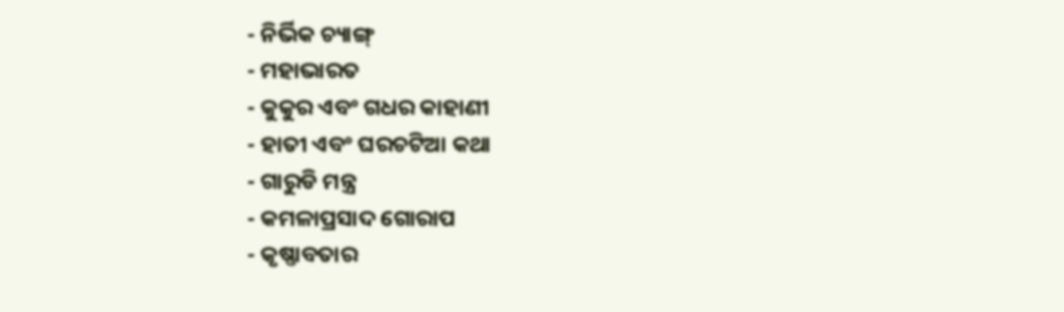- ନିର୍ଭିକ ଚ୍ୟାଙ୍ଗ୍
- ମହାଭାରତ
- କୁକୁର ଏବଂ ଗଧର କାହାଣୀ
- ହାତୀ ଏବଂ ଘରଚଟିଆ କଥା
- ଗାରୁଡି ମନ୍ତ୍ର
- କମଳାପ୍ରସାଦ ଗୋରାପ
- କୃଷ୍ଣାବତାର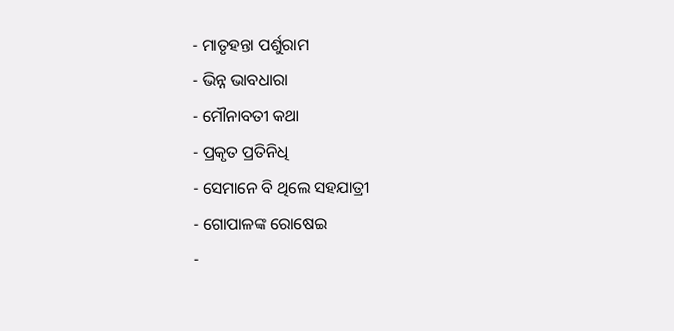- ମାତୃହନ୍ତା ପର୍ଶୁରାମ
- ଭିନ୍ନ ଭାବଧାରା
- ମୌନାବତୀ କଥା
- ପ୍ରକୃତ ପ୍ରତିନିଧି
- ସେମାନେ ବି ଥିଲେ ସହଯାତ୍ରୀ
- ଗୋପାଳଙ୍କ ରୋଷେଇ
-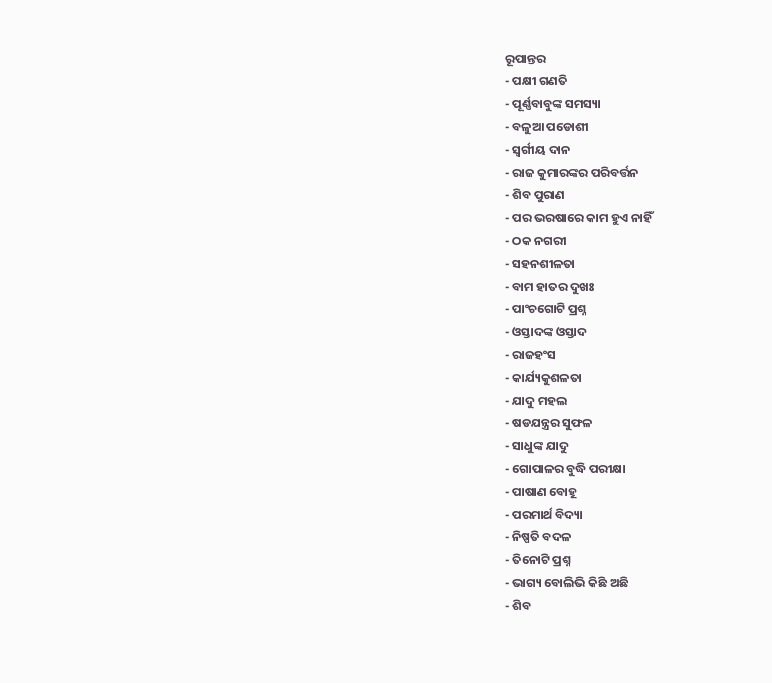ରୂପାନ୍ତର
- ପକ୍ଷୀ ଗଣତି
- ପୂର୍ଣ୍ଣବାବୁଙ୍କ ସମସ୍ୟା
- ବଳୁଆ ପଡୋଶୀ
- ସ୍ୱର୍ଗୀୟ ଦାନ
- ରାଜ କୁମାରଙ୍କର ପରିବର୍ତ୍ତନ
- ଶିବ ପୁରାଣ
- ପର ଭରଷାରେ କାମ ହୁଏ ନାହିଁ
- ଠକ ନଗରୀ
- ସହନଶୀଳତା
- ବାମ ହାତର ଦୁଖଃ
- ପାଂଚଗୋଟି ପ୍ରଶ୍ନ
- ଓସ୍ତାଦଙ୍କ ଓସ୍ତାଦ
- ରାଜହଂସ
- କାର୍ଯ୍ୟକୁଶଳତା
- ଯାଦୁ ମହଲ
- ଷଡଯନ୍ତ୍ରର ସୁଫଳ
- ସାଧୁଙ୍କ ଯାଦୁ
- ଗୋପାଳର ବୁଦ୍ଧି ପରୀକ୍ଷା
- ପାଷାଣ ବୋହୂ
- ପରମାର୍ଥ ବିଦ୍ୟା
- ନିଷ୍ପତି ବଦଳ
- ତିନୋଟି ପ୍ରଶ୍ନ
- ଭାଗ୍ୟ ବୋଲିଭି କିଛି ଅଛି
- ଶିବ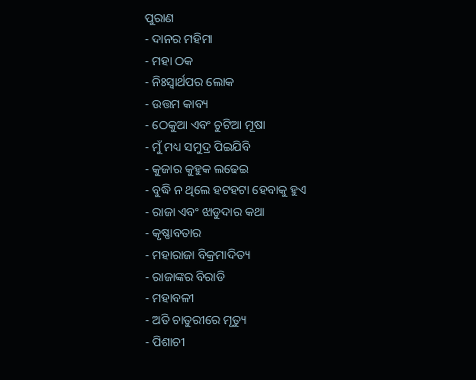ପୁରାଣ
- ଦାନର ମହିମା
- ମହା ଠକ
- ନିଃସ୍ୱାର୍ଥପର ଲୋକ
- ଉତ୍ତମ କାବ୍ୟ
- ଠେକୁଆ ଏବଂ ଚୁଟିଆ ମୂଷା
- ମୁଁ ମଧ୍ୟ ସମୁଦ୍ର ପିଇଯିବି
- କୁଜାର କୁହୁକ ଲଢେଇ
- ବୁଦ୍ଧି ନ ଥିଲେ ହଟହଟା ହେବାକୁ ହୁଏ
- ରାଜା ଏବଂ ଝାଡୁଦାର କଥା
- କୃଷ୍ଣାବତାର
- ମହାରାଜା ବିକ୍ରମାଦିତ୍ୟ
- ରାଜାଙ୍କର ବିରାଡି
- ମହାବଳୀ
- ଅତି ଚାତୁରୀରେ ମୃତ୍ୟୁ
- ପିଶାଚୀ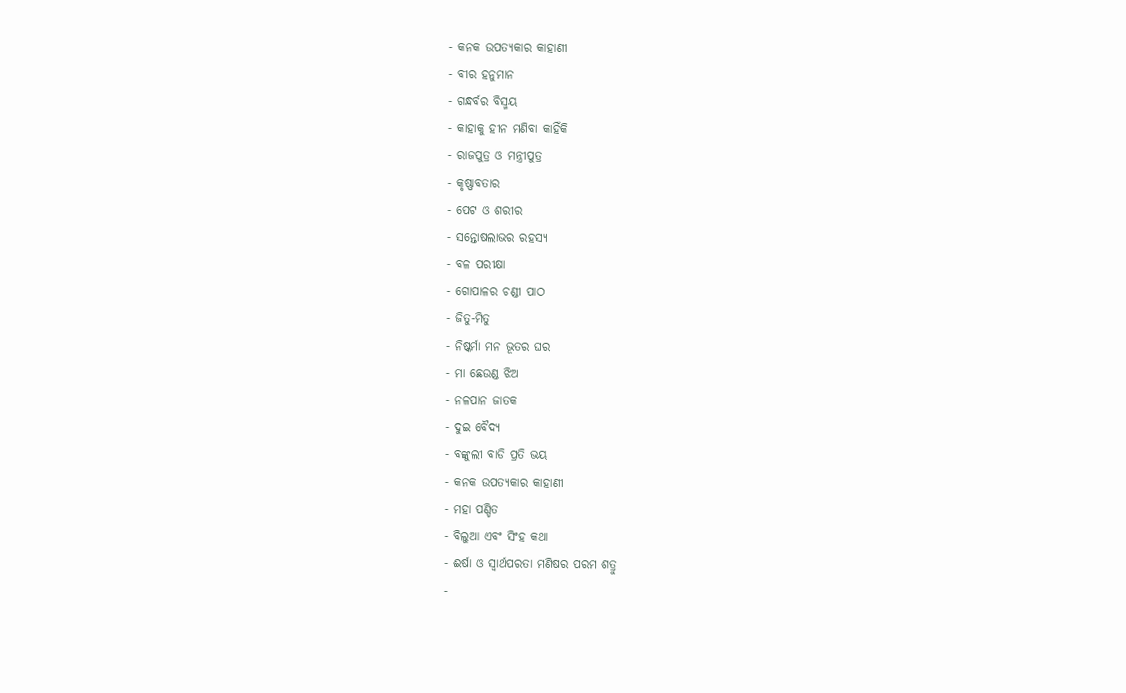- କନକ ଉପତ୍ୟକାର କାହାଣୀ
- ବୀର ହନୁମାନ
- ଗନ୍ଧର୍ବର ବିସ୍ମୟ
- କାହାକୁ ହୀନ ମଣିବା କାହିଁକି
- ରାଜପୁତ୍ର ଓ ମନ୍ତ୍ରୀପୁତ୍ର
- କୃଷ୍ଣାବତାର
- ପେଟ ଓ ଶରୀର
- ସନ୍ତୋଷଲାଭର ରହସ୍ୟ
- ବଳ ପରୀକ୍ଷା
- ଗୋପାଳର ଚଣ୍ଡୀ ପାଠ
- ଜିତୁ-ମିତୁ
- ନିଷ୍କର୍ମା ମନ ଭୂତର ଘର
- ମା ଛେଉଣ୍ଡ ଝିଅ
- ନଳପାନ ଜାତକ
- ଦୁଇ ବୈଦ୍ୟ
- ବଙ୍କୁଲୀ ବାଡି ପ୍ରତି ଭୟ
- କନକ ଉପତ୍ୟକାର କାହାଣୀ
- ମହା ପଣ୍ଡିତ
- ବିଲୁଆ ଏବଂ ସିଂହ କଥା
- ଈର୍ଷା ଓ ସ୍ୱାର୍ଥପରତା ମଣିଷର ପରମ ଶତ୍ରୁ
-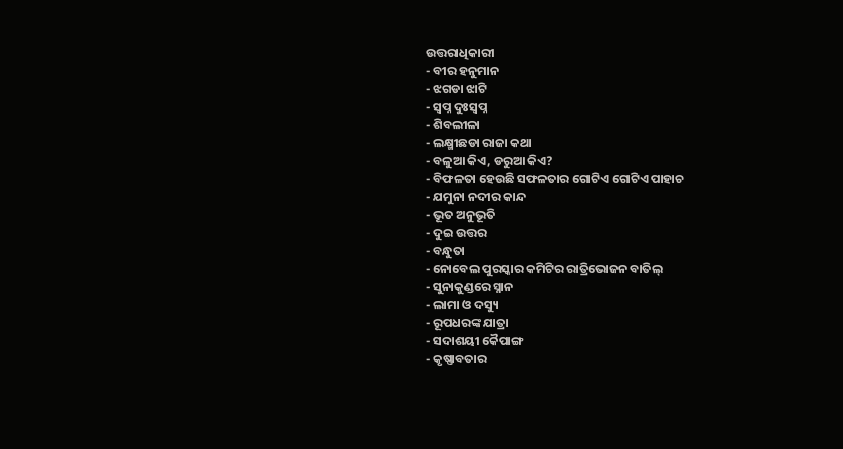ଉତ୍ତରାଧିକାରୀ
- ବୀର ହନୁମାନ
- ଝଗଡା ଝାଟି
- ସ୍ୱପ୍ନ ଦୁଃସ୍ୱପ୍ନ
- ଶିବଲୀଳା
- ଲକ୍ଷ୍ମୀଛଡା ରାଜା କଥା
- ବଳୁଆ କିଏ, ଡରୁଆ କିଏ?
- ବିଫଳତା ହେଉଛି ସଫଳତାର ଗୋଟିଏ ଗୋଟିଏ ପାହାଚ
- ଯମୁନା ନଦୀର କାନ୍ଦ
- ଭୂତ ଅନୁଭୂତି
- ଦୁଇ ଉତ୍ତର
- ବନ୍ଧୁତା
- ନୋବେଲ ପୁରସ୍କାର କମିଟିର ରାତ୍ରିଭୋଜନ ବାତିଲ୍
- ସୁନାକୁଣ୍ଡରେ ସ୍ନାନ
- ଲାମା ଓ ଦସ୍ୟୁ
- ରୂପଧରଙ୍କ ଯାତ୍ରା
- ସଦାଶୟୀ କୈପାଙ୍ଗ
- କୃଷ୍ଣାବତାର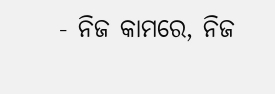- ନିଜ କାମରେ, ନିଜ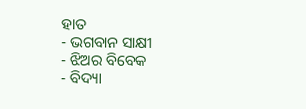ହାତ
- ଭଗବାନ ସାକ୍ଷୀ
- ଝିଅର ବିବେକ
- ବିଦ୍ୟା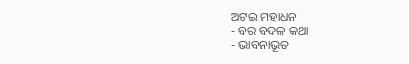ଅଟଇ ମହାଧନ
- ବର ବଦଳ କଥା
- ଭାବନାଭୂତ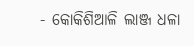- କୋକିଶିଆଳି ଲାଞ୍ଜ ଧଳା